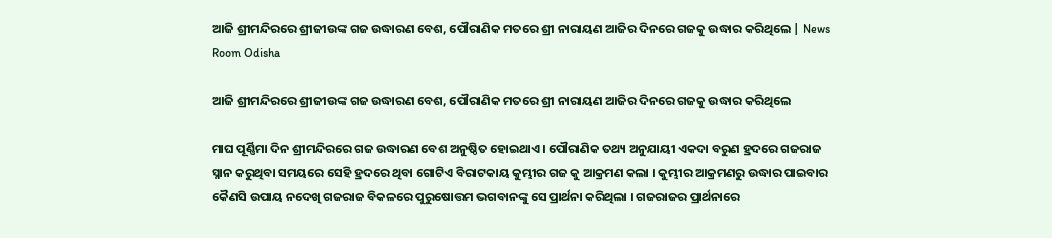ଆଜି ଶ୍ରୀମନ୍ଦିରରେ ଶ୍ରୀଜୀଉଙ୍କ ଗଜ ଉଦ୍ଧାରଣ ବେଶ, ପୌରାଣିକ ମତରେ ଶ୍ରୀ ନାରାୟଣ ଆଜିର ଦିନରେ ଗଜକୁ ଉଦ୍ଧାର କରିଥିଲେ | News Room Odisha

ଆଜି ଶ୍ରୀମନ୍ଦିରରେ ଶ୍ରୀଜୀଉଙ୍କ ଗଜ ଉଦ୍ଧାରଣ ବେଶ, ପୌରାଣିକ ମତରେ ଶ୍ରୀ ନାରାୟଣ ଆଜିର ଦିନରେ ଗଜକୁ ଉଦ୍ଧାର କରିଥିଲେ

ମାଘ ପୂର୍ଣ୍ଣିମା ଦିନ ଶ୍ରୀମନ୍ଦିରରେ ଗଜ ଉଦ୍ଧାରଣ ବେଶ ଅନୁଷ୍ଠିତ ହୋଇଥାଏ । ପୌରାଣିକ ତଥ୍ୟ ଅନୁଯାୟୀ ଏକଦା ବରୁଣ ହ୍ରଦରେ ଗଜରାଜ ସ୍ନାନ କରୁଥିବା ସମୟରେ ସେହି ହ୍ରଦରେ ଥିବା ଗୋଟିଏ ବିରାଟକାୟ କୁମ୍ଭୀର ଗଜ କୁ ଆକ୍ରମଣ କଲା । କୁମ୍ଭୀର ଆକ୍ରମଣରୁ ଉଦ୍ଧାର ପାଇବାର କୈଣସି ଉପାୟ ନଦେଖି ଗଜରାଜ ବିକଳରେ ପୁରୁଷୋତ୍ତମ ଭଗବାନଙ୍କୁ ସେ ପ୍ରାର୍ଥନା କରିଥିଲା । ଗଜରାଜର ପ୍ରାର୍ଥନାରେ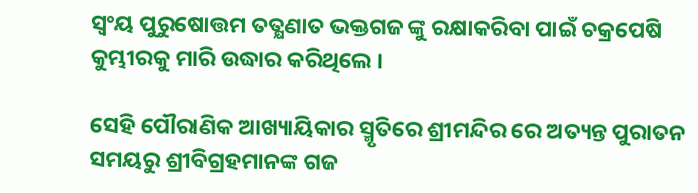ସ୍ୱଂୟ ପୁରୁଷୋତ୍ତମ ତତ୍କ୍ଷଣାତ ଭକ୍ତଗଜ ଙ୍କୁ ରକ୍ଷାକରିବା ପାଇଁ ଚକ୍ରପେଷି କୁମ୍ଭୀରକୁ ମାରି ଉଦ୍ଧାର କରିଥିଲେ ।

ସେହି ପୌରାଣିକ ଆଖ୍ୟାୟିକାର ସ୍ମୃତିରେ ଶ୍ରୀମନ୍ଦିର ରେ ଅତ୍ୟନ୍ତ ପୁରାତନ ସମୟରୁ ଶ୍ରୀବିଗ୍ରହମାନଙ୍କ ଗଜ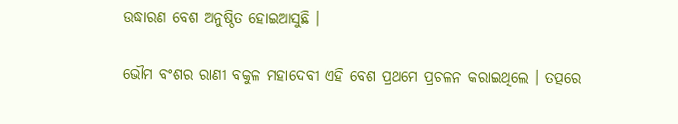ଉଦ୍ଧାରଣ ବେଶ ଅନୁଷ୍ଠିତ ହୋଇଆସୁଛି ।

ଭୌମ ବଂଶର ରାଣୀ ବକୁଳ ମହାଦେବୀ ଏହି ବେଶ ପ୍ରଥମେ ପ୍ରଚଳନ କରାଇଥିଲେ । ତତ୍ପରେ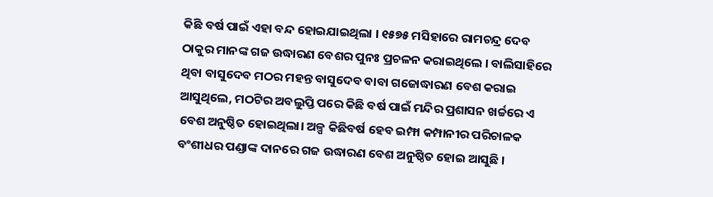କିଛି ବର୍ଷ ପାଇଁ ଏହା ବନ୍ଦ ହୋଇଯାଇଥିଲା । ୧୫୭୫ ମସିହାରେ ରାମଚନ୍ଦ୍ର ଦେବ ଠାକୁର ମାନଙ୍କ ଗଜ ଉଦ୍ଧାରଣ ବେଶର ପୁନଃ ପ୍ରଚଳନ କରାଇଥିଲେ । ବାଲିସାହିରେ ଥିବା ବାସୁଦେବ ମଠର ମହନ୍ତ ବାସୁଦେବ ବାବା ଗଜୋଦ୍ଧାରଣ ବେଶ କରାଇ ଆସୁଥିଲେ, ମଠଟିର ଅବଲୁପ୍ତି ପରେ କିଛି ବର୍ଷ ପାଇଁ ମନ୍ଦିର ପ୍ରଶାସନ ଖର୍ଚ୍ଚରେ ଏ ବେଶ ଅନୁଷ୍ଠିତ ହୋଇଥିଲା। ଅଳ୍ପ କିଛିବର୍ଷ ହେବ ଇମ୍ଫା କମ୍ପାନୀର ପରିଚାଳକ ବଂଶୀଧର ପଣ୍ଡାଙ୍କ ଦାନରେ ଗଜ ଉଦ୍ଧାରଣ ବେଶ ଅନୁଷ୍ଠିତ ହୋଇ ଆସୁଛି ।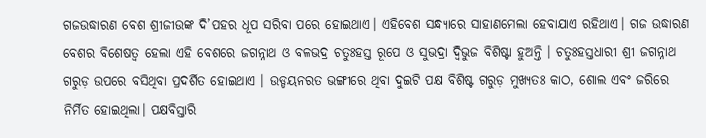ଗଜଉଦ୍ଧାରଣ ବେଶ ଶ୍ରୀଜୀଉଙ୍କ ଦି’ପହର ଧୂପ ସରିବା ପରେ ହୋଇଥାଏ। ଏହିବେଶ ସନ୍ଧ୍ୟାରେ ସାହାଣମେଲା ହେବାଯାଏ ରହିଥାଏ। ଗଜ ଉଦ୍ଧାରଣ ବେଶର ବିଶେଷତ୍ୱ ହେଲା ଏହି ବେଶରେ ଜଗନ୍ନାଥ ଓ ବଳଭଦ୍ର ଚତୁଃହସ୍ତ ରୂପେ ଓ ସୁଭଦ୍ରା ଦ୍ୱିଭୁଜ ବିଶିଷ୍ଟା ହୁଅନ୍ତି । ଚତୁଃହସ୍ତଧାରୀ ଶ୍ରୀ ଜଗନ୍ନାଥ ଗରୁଡ଼ ଉପରେ ବସିଥିବା ପ୍ରଦର୍ଶିତ ହୋଇଥାଏ । ଉଡ୍ଡୟନରତ ଭଙ୍ଗୀରେ ଥିବା ଦୁଇଟି ପକ୍ଷ ବିଶିଷ୍ଟ ଗରୁଡ଼ ମୁଖ୍ୟତଃ କାଠ, ଶୋଲ ଏବଂ ଜରିରେ ନିର୍ମିତ ହୋଇଥିଲା। ପକ୍ଷବିସ୍ତାରି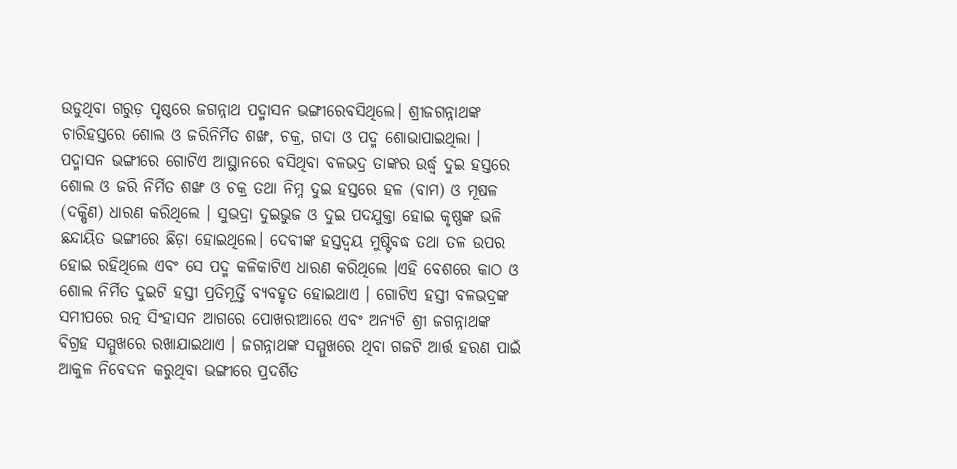ଉଡୁଥିବା ଗରୁଡ଼ ପୃଷ୍ଠରେ ଜଗନ୍ନାଥ ପଦ୍ମାସନ ଭଙ୍ଗୀରେବସିଥିଲେ। ଶ୍ରୀଜଗନ୍ନାଥଙ୍କ ଚାରିହସ୍ତରେ ଶୋଲ ଓ ଜରିନିର୍ମିତ ଶଙ୍ଖ, ଚକ୍ର, ଗଦା ଓ ପଦ୍ମ ଶୋଭାପାଇଥିଲା । ପଦ୍ମାସନ ଭଙ୍ଗୀରେ ଗୋଟିଏ ଆସ୍ଥାନରେ ବସିଥିବା ବଳଭଦ୍ର ତାଙ୍କର ଉର୍ଦ୍ଧ୍ୱ ଦୁଇ ହସ୍ତରେ ଶୋଲ ଓ ଜରି ନିର୍ମିତ ଶଙ୍ଖ ଓ ଚକ୍ର ତଥା ନିମ୍ନ ଦୁଇ ହସ୍ତରେ ହଳ (ବାମ) ଓ ମୂଷଳ (ଦକ୍ଷିଣ) ଧାରଣ କରିଥିଲେ । ସୁଭଦ୍ରା ଦୁଇଭୁଜ ଓ ଦୁଇ ପଦଯୁକ୍ତା ହୋଇ କୃଷ୍ଣଙ୍କ ଭଳି ଛନ୍ଦାୟିତ ଭଙ୍ଗୀରେ ଛିଡ଼ା ହୋଇଥିଲେ। ଦେବୀଙ୍କ ହସ୍ତଦ୍ୱୟ ମୁଷ୍ଟିବଦ୍ଧ ତଥା ତଳ ଉପର ହୋଇ ରହିଥିଲେ ଏବଂ ସେ ପଦ୍ମ କଳିକାଟିଏ ଧାରଣ କରିଥିଲେ ।ଏହି ବେଶରେ କାଠ ଓ ଶୋଲ ନିର୍ମିତ ଦୁଇଟି ହସ୍ତୀ ପ୍ରତିମୂର୍ତ୍ତି ବ୍ୟବହୃତ ହୋଇଥାଏ । ଗୋଟିଏ ହସ୍ତୀ ବଳଭଦ୍ରଙ୍କ ସମୀପରେ ରତ୍ନ ସିଂହାସନ ଆଗରେ ପୋଖରୀଆରେ ଏବଂ ଅନ୍ୟଟି ଶ୍ରୀ ଜଗନ୍ନାଥଙ୍କ ବିଗ୍ରହ ସମ୍ମୁଖରେ ରଖାଯାଇଥାଏ । ଜଗନ୍ନାଥଙ୍କ ସମ୍ମୁଖରେ ଥିବା ଗଜଟି ଆର୍ତ୍ତ ହରଣ ପାଇଁ ଆକୁଳ ନିବେଦନ କରୁଥିବା ଭଙ୍ଗୀରେ ପ୍ରଦର୍ଶିତ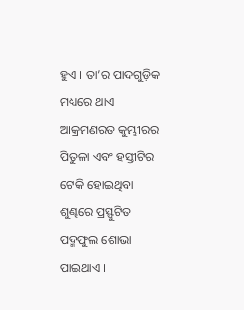ହୁଏ । ତା’ର ପାଦଗୁଡ଼ିକ ମଧ୍ୟରେ ଥାଏ ଆକ୍ରମଣରତ କୁମ୍ଭୀରର ପିତୁଳା ଏବଂ ହସ୍ତୀଟିର ଟେକି ହୋଇଥିବା ଶୁଣ୍ଢରେ ପ୍ରସ୍ଫୁଟିତ ପଦ୍ମଫୁଲ ଶୋଭା ପାଇଥାଏ ।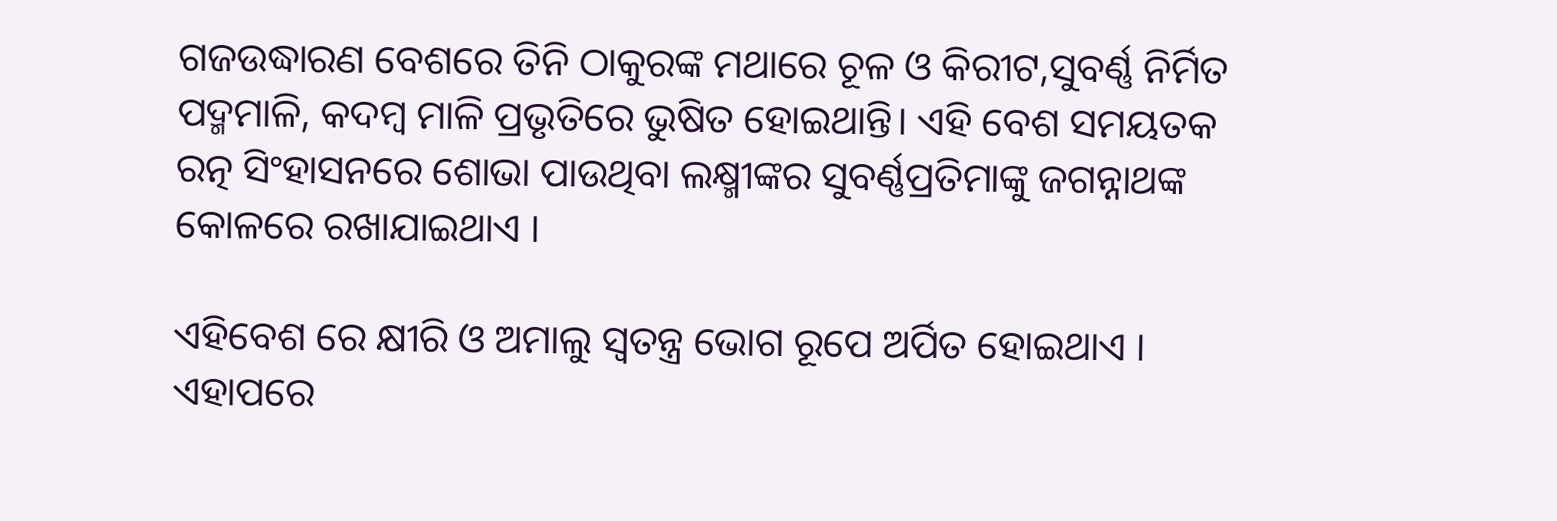ଗଜଉଦ୍ଧାରଣ ବେଶରେ ତିନି ଠାକୁରଙ୍କ ମଥାରେ ଚୂଳ ଓ କିରୀଟ,ସୁବର୍ଣ୍ଣ ନିର୍ମିତ ପଦ୍ମମାଳି, କଦମ୍ବ ମାଳି ପ୍ରଭୃତିରେ ଭୁଷିତ ହୋଇଥାନ୍ତି। ଏହି ବେଶ ସମୟତକ ରତ୍ନ ସିଂହାସନରେ ଶୋଭା ପାଉଥିବା ଲକ୍ଷ୍ମୀଙ୍କର ସୁବର୍ଣ୍ଣପ୍ରତିମାଙ୍କୁ ଜଗନ୍ନାଥଙ୍କ କୋଳରେ ରଖାଯାଇଥାଏ ।

ଏହିବେଶ ରେ କ୍ଷୀରି ଓ ଅମାଲୁ ସ୍ୱତନ୍ତ୍ର ଭୋଗ ରୂପେ ଅର୍ପିତ ହୋଇଥାଏ । ଏହାପରେ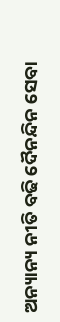ଅନ୍ୟାନ୍ୟ ନୀତି ବଢି ଦୈନନ୍ଦିନ ସେବା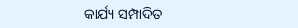କାର୍ଯ୍ୟ ସମ୍ପାଦିତ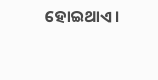ହୋଇଥାଏ।